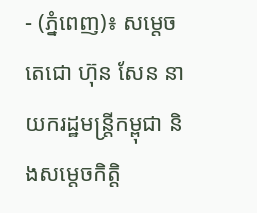- (ភ្នំពេញ)៖ សម្តេចតេជោ ហ៊ុន សែន នាយករដ្ឋមន្ត្រីកម្ពុជា និងសម្តេចកិត្តិ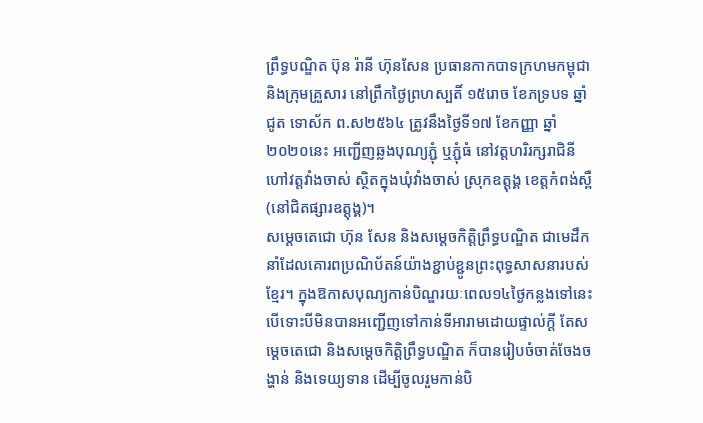ព្រឹទ្ធបណ្ឌិត ប៊ុន រ៉ានី ហ៊ុនសែន ប្រធានកាកបាទក្រហមកម្ពុជា និងក្រុមគ្រួសារ នៅព្រឹកថ្ងៃព្រហស្បតិ៍ ១៥រោច ខែភទ្របទ ឆ្នាំជូត ទោស័ក ព.ស២៥៦៤ ត្រូវនឹងថ្ងៃទី១៧ ខែកញ្ញា ឆ្នាំ២០២០នេះ អញ្ជើញឆ្លងបុណ្យភ្ជុំ ឬភ្ជុំធំ នៅវត្តហរិរក្សរាជិនី ហៅវត្តវាំងចាស់ ស្ថិតក្នុងឃុំវាំងចាស់ ស្រុកឧត្ដុង្គ ខេត្តកំពង់ស្ពឺ (នៅជិតផ្សារឧត្ដុង្គ)។
សម្តេចតេជោ ហ៊ុន សែន និងសម្តេចកិត្តិព្រឹទ្ធបណ្ឌិត ជាមេដឹកនាំដែលគោរពប្រណិប័តន៍យ៉ាងខ្ជាប់ខ្ជូនព្រះពុទ្ធសាសនារបស់ខ្មែរ។ ក្នុងឱកាសបុណ្យកាន់បិណ្ឌរយៈពេល១៤ថ្ងៃកន្លងទៅនេះ បើទោះបីមិនបានអញ្ជើញទៅកាន់ទីអារាមដោយផ្ទាល់ក្តី តែសម្តេចតេជោ និងសម្តេចកិត្តិព្រឹទ្ធបណ្ឌិត ក៏បានរៀបចំចាត់ចែងចង្ហាន់ និងទេយ្យទាន ដើម្បីចូលរួមកាន់បិ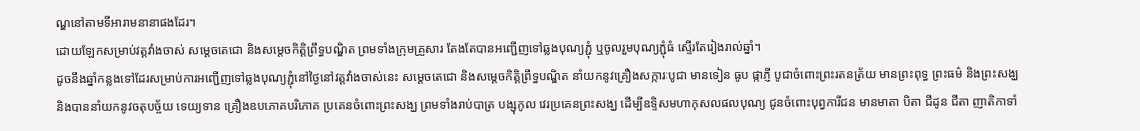ណ្ឌនៅតាមទីអារាមនានាផងដែរ។
ដោយឡែកសម្រាប់វត្តវាំងចាស់ សម្តេចតេជោ និងសម្តេចកិត្តិព្រឹទ្ធបណ្ឌិត ព្រមទាំងក្រុមគ្រួសារ តែងតែបានអញ្ជើញទៅឆ្លងបុណ្យភ្ជុំ ឬចូលរួមបុណ្យភ្ជុំធំ ស្ទើរតែរៀងរាល់ឆ្នាំ។
ដូចនឹងឆ្នាំកន្លងទៅដែរសម្រាប់ការអញ្ជើញទៅឆ្លងបុណ្យភ្ជុំនៅថ្ងៃនៅវត្តវាំងចាស់នេះ សម្តេចតេជោ និងសម្តេចកិត្តិព្រឹទ្ធបណ្ឌិត នាំយកនូវគ្រឿងសក្ការៈបូជា មានទៀន ធូប ផ្កាភ្ញី បូជាចំពោះព្រះរតនត្រ័យ មានព្រះពុទ្ធ ព្រះធម៌ និងព្រះសង្ឃ និងបាននាំយកនូវចតុបច្ច័យ ទេយ្យទាន គ្រឿងឧបភោគបរិភោគ ប្រគេនចំពោះព្រះសង្ឃ ព្រមទាំងរាប់បាត្រ បង្សុកូល វេរប្រគេនព្រះសង្ឃ ដើម្បីឧទ្ទិសមហាកុសលផលបុណ្យ ជូនចំពោះបុព្វការីជន មានមាតា បិតា ជីដូន ជីតា ញាតិកាទាំ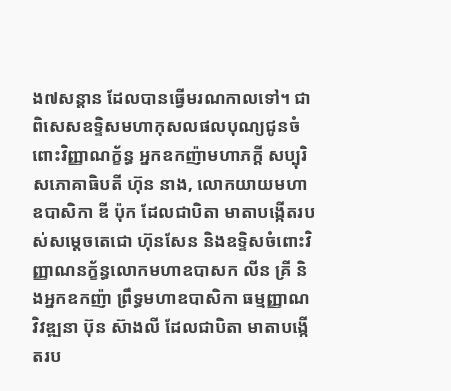ង៧សន្តាន ដែលបានធ្វើមរណកាលទៅ។ ជាពិសេសឧទ្ទិសមហាកុសលផលបុណ្យជូនចំពោះវិញ្ញាណក្ខ័ន្ធ អ្នកឧកញ៉ាមហាភក្តី សប្បុរិសភោគាធិបតី ហ៊ុន នាង, លោកយាយមហាឧបាសិកា ឌី ប៉ុក ដែលជាបិតា មាតាបង្កើតរបស់សម្តេចតេជោ ហ៊ុនសែន និងឧទ្ទិសចំពោះវិញ្ញាណនក្ខ័ន្ធលោកមហាឧបាសក លីន គ្រី និងអ្នកឧកញ៉ា ព្រឹទ្ធមហាឧបាសិកា ធម្មញ្ញាណវិវឌ្ឍនា ប៊ុន ស៊ាងលី ដែលជាបិតា មាតាបង្កើតរប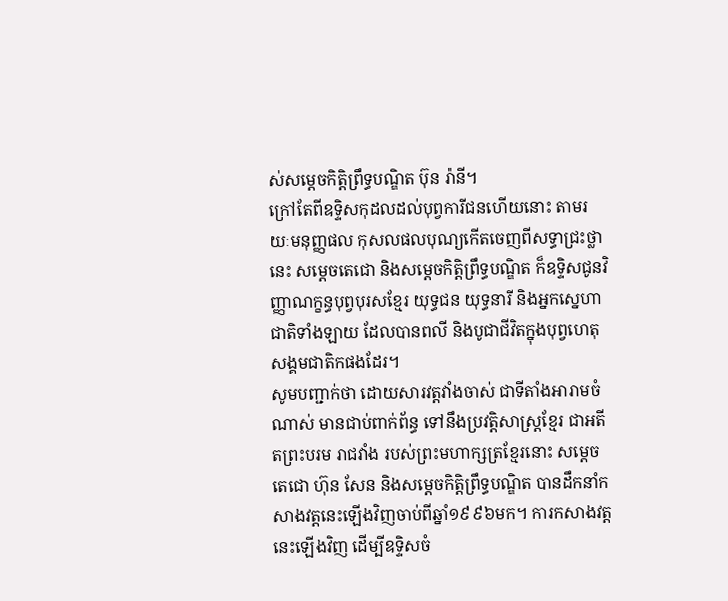ស់សម្ដេចកិត្តិព្រឹទ្ធបណ្ឌិត ប៊ុន រ៉ានី។
ក្រៅតែពីឧទ្ទិសកុដលដល់បុព្វការីជនហើយនោះ តាមរយៈមនុញ្ញផល កុសលផលបុណ្យកើតចេញពីសទ្ធាជ្រះថ្លានេះ សម្តេចតេជោ និងសម្តេចកិត្តិព្រឹទ្ធបណ្ឌិត ក៏ឧទ្ទិសជូនវិញ្ញាណក្ខន្ធបុព្វបុរសខ្មែរ យុទ្ធជន យុទ្ធនារី និងអ្នកស្នេហាជាតិទាំងឡាយ ដែលបានពលី និងបូជាជីវិតក្នុងបុព្វហេតុសង្គមជាតិកផងដែរ។
សូមបញ្ជាក់ថា ដោយសារវត្តវាំងចាស់ ជាទីតាំងអារាមចំណាស់ មានជាប់ពាក់ព័ន្ធ ទៅនឹងប្រវត្តិសាស្ត្រខ្មែរ ជាអតីតព្រះបរម រាជវាំង របស់ព្រះមហាក្សត្រខ្មែរនោះ សម្តេចតេជោ ហ៊ុន សែន និងសម្ដេចកិត្តិព្រឹទ្ធបណ្ឌិត បានដឹកនាំកសាងវត្តនេះឡើងវិញចាប់ពីឆ្នាំ១៩៩៦មក។ ការកសាងវត្តនេះឡើងវិញ ដើម្បីឧទ្ទិសចំ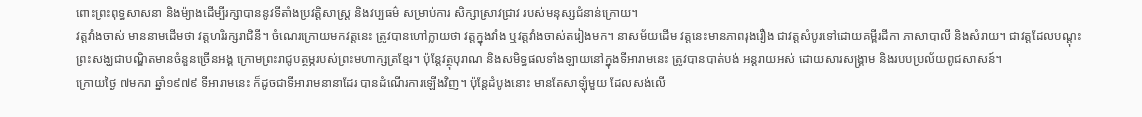ពោះព្រះពុទ្ធសាសនា និងម៉្យាងដើម្បីរក្សាបាននូវទីតាំងប្រវត្តិសាស្ត្រ និងវប្បធម៌ សម្រាប់ការ សិក្សាស្រាវជ្រាវ របស់មនុស្សជំនាន់ក្រោយ។
វត្តវាំងចាស់ មាននាមដើមថា វត្តហរិរក្សរាជិនី។ ចំណេរក្រោយមកវត្តនេះ ត្រូវបានហៅក្លាយថា វត្តក្នុងវាំង ឬវត្តវាំងចាស់តរៀងមក។ នាសម័យដើម វត្តនេះមានភាពរុងរឿង ជាវត្ដសំបូរទៅដោយគម្ពីរដីកា ភាសាបាលី និងសំរាយ។ ជាវត្ដដែលបណ្ដុះ ព្រះសង្ឃជាបណ្ឌិតមានចំនួនច្រើនអង្គ ក្រោមព្រះរាជូបត្ថម្ភរបស់ព្រះមហាក្សត្រខ្មែរ។ ប៉ុន្ដែវត្ថុបុរាណ និងសមិទ្ធផលទាំងឡាយនៅក្នុងទីអារាមនេះ ត្រូវបានបាត់បង់ អន្ដរាយអស់ ដោយសារសង្គ្រាម និងរបបប្រល័យពូជសាសន៍។
ក្រោយថ្ងៃ ៧មករា ឆ្នាំ១៩៧៩ ទីអារាមនេះ ក៏ដូចជាទីអារាមនានាដែរ បានដំណើរការឡើងវិញ។ ប៉ុន្តែដំបូងនោះ មានតែសាឡុំមួយ ដែលសង់លើ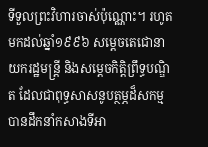ទីទួលព្រះវិហារចាស់ប៉ុណ្ណោះ។ រហូតមកដល់ឆ្នាំ១៩៩៦ សម្ដេចតេជោនាយករដ្ឋមន្ដ្រី និងសម្ដេចកិត្តិព្រឹទ្ធបណ្ឌិត ដែលជាពុទ្ធសាសនូបត្ថម្ភដ៏សកម្ម បានដឹកនាំកសាងទីអា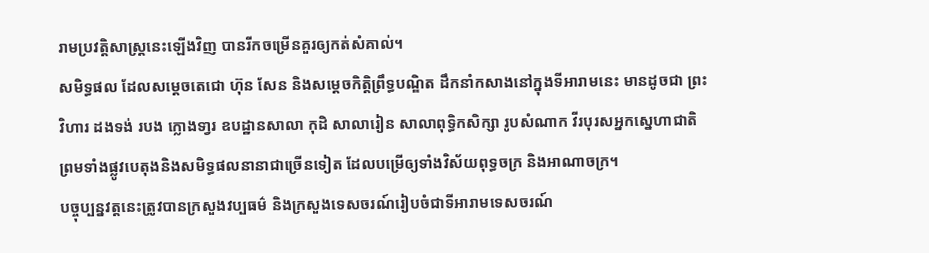រាមប្រវត្តិសាស្ត្រនេះឡើងវិញ បានរីកចម្រើនគួរឲ្យកត់សំគាល់។
សមិទ្ធផល ដែលសម្ដេចតេជោ ហ៊ុន សែន និងសម្ដេចកិត្តិព្រឹទ្ធបណ្ឌិត ដឹកនាំកសាងនៅក្នុងទីអារាមនេះ មានដូចជា ព្រះវិហារ ដងទង់ របង ក្លោងទា្វរ ឧបដ្ឋានសាលា កុដិ សាលារៀន សាលាពុទ្ធិកសិក្សា រូបសំណាក វីរបុរសអ្នកស្នេហាជាតិ ព្រមទាំងផ្លូវបេតុងនិងសមិទ្ធផលនានាជាច្រើនទៀត ដែលបម្រើឲ្យទាំងវិស័យពុទ្ធចក្រ និងអាណាចក្រ។
បច្ចុប្បន្នវត្តនេះត្រូវបានក្រសួងវប្បធម៌ និងក្រសួងទេសចរណ៍រៀបចំជាទីអារាមទេសចរណ៍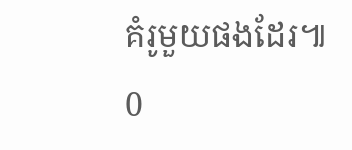គំរូមួយផងដែរ៕
0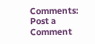Comments:
Post a Comment